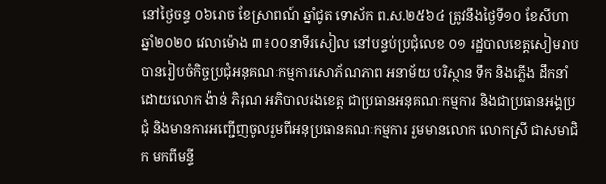នៅថ្ងៃចន្ទ ០៦រោច ខែស្រាពណ៍ ឆ្នាំជូត ទោស័ក ព.ស.២៥៦៤ ត្រូវនឹងថ្ងៃទី១០ ខែសីហា ឆ្នាំ២០២០ វេលាម៉ោង ៣៖០០នាទីរសៀល នៅបន្ទប់ប្រជុំលេខ ០១ រដ្ឋបាលខេត្តសៀមរាបបានរៀបចំកិច្ចប្រជុំអនុគណៈកម្មការសោភ័ណភាព អនាម័យ បរិស្ថាន ទឹក និងភ្លើង ដឹកនាំដោយលោក ង៉ាន់ ភិរុណ អភិបាលរងខេត្ត ជាប្រធានអនុគណៈកម្មការ និងជាប្រធានអង្គប្រជុំ និងមានការអញ្ជើញចូលរួមពីអនុប្រធានគណៈកម្មការ រួមមានលោក លោកស្រី ជាសមាជិក មកពីមន្ទី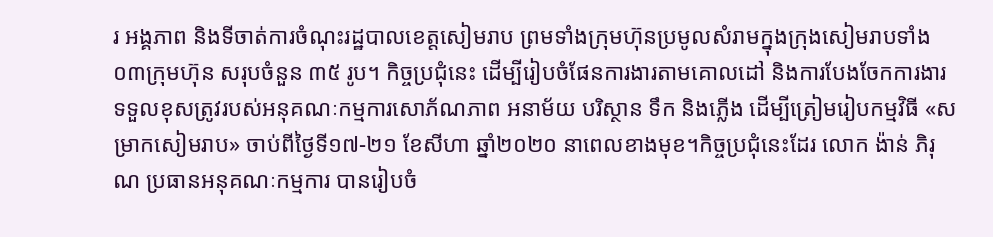រ អង្គភាព និងទីចាត់ការចំណុះរដ្ឋបាលខេត្តសៀមរាប ព្រមទាំងក្រុមហ៊ុនប្រមូលសំរាមក្នុងក្រុងសៀមរាបទាំង ០៣ក្រុមហ៊ុន សរុបចំនួន ៣៥ រូប។ កិច្ចប្រជុំនេះ ដើម្បីរៀបចំផែនការងារតាមគោលដៅ និងការបែងចែកការងារទទួលខុសត្រូវរបស់អនុគណៈកម្មការសោភ័ណភាព អនាម័យ បរិស្ថាន ទឹក និងភ្លើង ដើម្បីត្រៀមរៀបកម្មវិធី «សម្រាកសៀមរាប» ចាប់ពីថ្ងៃទី១៧-២១ ខែសីហា ឆ្នាំ២០២០ នាពេលខាងមុខ។កិច្ចប្រជុំនេះដែរ លោក ង៉ាន់ ភិរុណ ប្រធានអនុគណៈកម្មការ បានរៀបចំ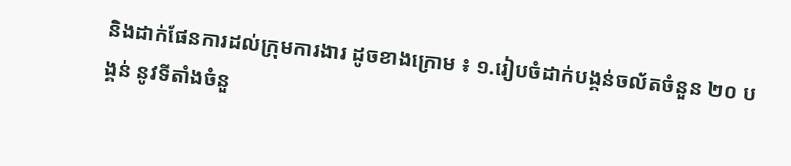និងដាក់ផែនការដល់ក្រុមការងារ ដូចខាងក្រោម ៖ ១.រៀបចំដាក់បង្គន់ចល័តចំនួន ២០ បង្គន់ នូវទីតាំងចំនួ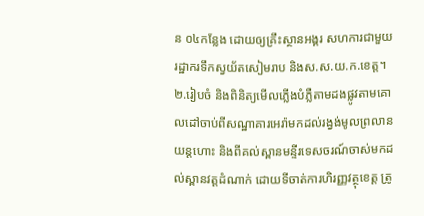ន ០៤កន្លែង ដោយឲ្យគ្រឹះស្ថានអង្គរ សហការជាមួយរដ្ឋាករទឹកស្វយ័តសៀមរាប និងស.ស.យ.ក.ខេត្ត។ ២.រៀបចំ និងពិនិត្យមើលភ្លើងបំភ្លឺតាមដងផ្លូវតាមគោលដៅចាប់ពីសណ្ឋាគារអេរ៉ាមកដល់រង្វង់មូលព្រលានយន្តហោះ និងពីគល់ស្ពានមន្ទីរទេសចរណ៍ចាស់មកដល់ស្ពានវត្តដំណាក់ ដោយទីចាត់ការហិរញ្ញវត្ថុខេត្ត ត្រូ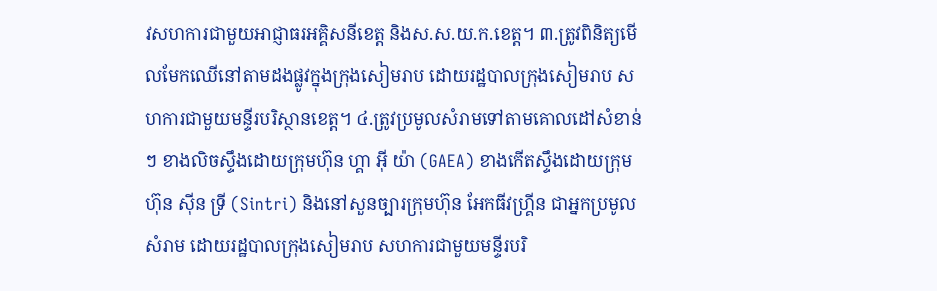វសហការជាមួយអាជ្ញាធរអគ្គិសនីខេត្ត និងស.ស.យ.ក.ខេត្ត។ ៣.ត្រូវពិនិត្យមើលមែកឈើនៅតាមដងផ្លូវក្នុងក្រុងសៀមរាប ដោយរដ្ឋបាលក្រុងសៀមរាប សហការជាមួយមន្ទីរបរិស្ថានខេត្ត។ ៤.ត្រូវប្រមូលសំរាមទៅតាមគោលដៅសំខាន់ៗ ខាងលិចស្ទឹងដោយក្រុមហ៊ុន ហ្គា អុី យ៉ា (GAEA) ខាងកើតស្ទឹងដោយក្រុមហ៊ុន ស៊ីន ទ្រី (Sintri) និងនៅសួនច្បារក្រុមហ៊ុន អែកធីវហ្គ្រីន ជាអ្នកប្រមូលសំរាម ដោយរដ្ឋបាលក្រុងសៀមរាប សហការជាមួយមន្ទីរបរិ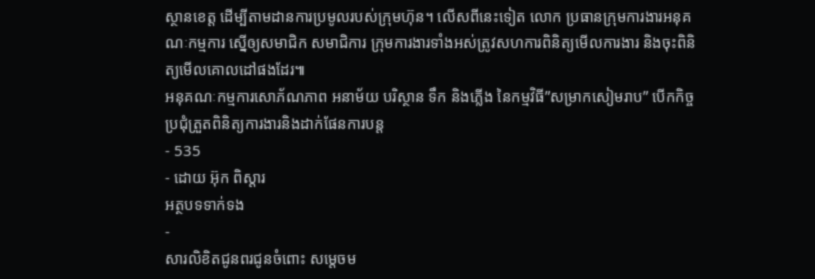ស្ថានខេត្ត ដើម្បីតាមដានការប្រមូលរបស់ក្រុមហ៊ុន។ លើសពីនេះទៀត លោក ប្រធានក្រុមការងារអនុគណៈកម្មការ ស្នើឲ្យសមាជិក សមាជិការ ក្រុមការងារទាំងអស់ត្រូវសហការពិនិត្យមើលការងារ និងចុះពិនិត្យមើលគោលដៅផងដែរ៕
អនុគណៈកម្មការសោភ័ណភាព អនាម័យ បរិស្ថាន ទឹក និងភ្លើង នៃកម្មវិធី”សម្រាកសៀមរាប” បើកកិច្ចប្រជុំត្រួតពិនិត្យការងារនិងដាក់ផែនការបន្ត
- 535
- ដោយ អ៊ុក ពិស្តារ
អត្ថបទទាក់ទង
-
សារលិខិតជូនពរជូនចំពោះ សម្តេចម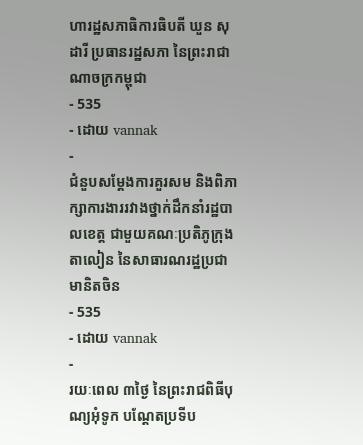ហារដ្ឋសភាធិការធិបតី ឃួន សុដារី ប្រធានរដ្ឋសភា នៃព្រះរាជាណាចក្រកម្ពុជា
- 535
- ដោយ vannak
-
ជំនួបសម្ដែងការគួរសម និងពិភាក្សាការងាររវាងថ្នាក់ដឹកនាំរដ្ឋបាលខេត្ត ជាមួយគណៈប្រតិភូក្រុងតាលៀន នៃសាធារណរដ្ឋប្រជាមានិតចិន
- 535
- ដោយ vannak
-
រយៈពេល ៣ថ្ងៃ នៃព្រះរាជពិធីបុណ្យអុំទូក បណ្តែតប្រទីប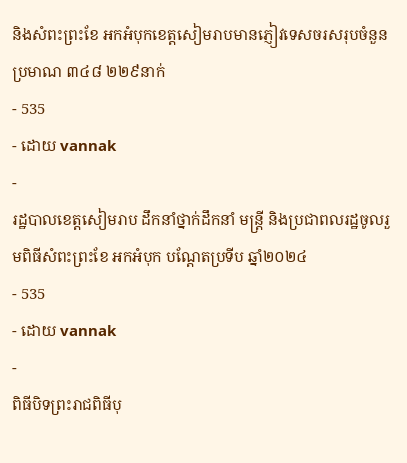និងសំពះព្រះខែ អកអំបុកខេត្តសៀមរាបមានភ្ញៀវទេសចរសរុបចំនួនប្រមាណ ៣៤៨ ២២៩នាក់
- 535
- ដោយ vannak
-
រដ្ឋបាលខេត្តសៀមរាប ដឹកនាំថ្នាក់ដឹកនាំ មន្រ្តី និងប្រជាពលរដ្ឋចូលរួមពិធីសំពះព្រះខែ អកអំបុក បណ្ដែតប្រទីប ឆ្នាំ២០២៤
- 535
- ដោយ vannak
-
ពិធីបិទព្រះរាជពិធីបុ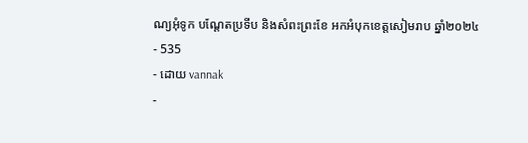ណ្យអុំទូក បណ្តែតប្រទីប និងសំពះព្រះខែ អកអំបុកខេត្តសៀមរាប ឆ្នាំ២០២៤
- 535
- ដោយ vannak
-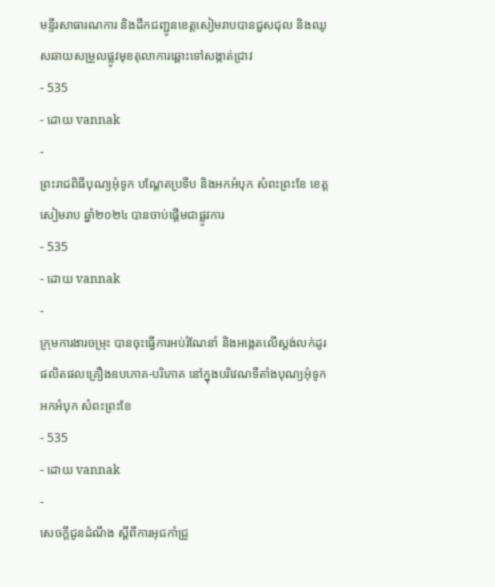មន្ទីរសាធារណការ និងដឹកជញ្ជូនខេត្តសៀមរាបបានជួសជុល និងឈូសឆាយសម្រួលផ្លូវមុខតុលាការឆ្ពោះទៅសង្កាត់ជ្រាវ
- 535
- ដោយ vannak
-
ព្រះរាជពិធីបុណ្យអុំទូក បណ្តែតប្រទីប និងអកអំបុក សំពះព្រះខែ ខេត្តសៀមរាប ឆ្នាំ២០២៤ បានចាប់ផ្ដើមជាផ្លូវការ
- 535
- ដោយ vannak
-
ក្រុមការងារចម្រុះ បានចុះធ្វើការអប់រំណែនាំ និងអង្កេតលើស្តង់លក់ដូរផលិតផលគ្រឿងឧបភោគ-បរិភោគ នៅក្នុងបរិវេណទីតាំងបុណ្យអុំទូក អកអំបុក សំពះព្រះខែ
- 535
- ដោយ vannak
-
សេចក្តីជូនដំណឹង ស្តីពីការអុជកាំជ្រួ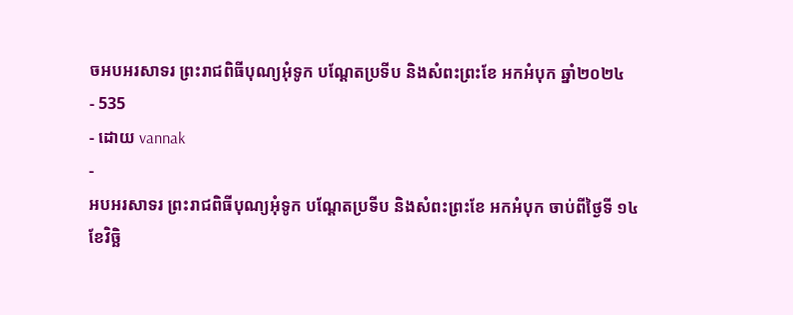ចអបអរសាទរ ព្រះរាជពិធីបុណ្យអុំទូក បណ្តែតប្រទីប និងសំពះព្រះខែ អកអំបុក ឆ្នាំ២០២៤
- 535
- ដោយ vannak
-
អបអរសាទរ ព្រះរាជពិធីបុណ្យអុំទូក បណ្ដែតប្រទីប និងសំពះព្រះខែ អកអំបុក ចាប់ពីថ្ងៃទី ១៤ ខែវិច្ឆិ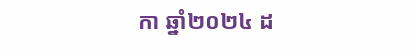កា ឆ្នាំ២០២៤ ដ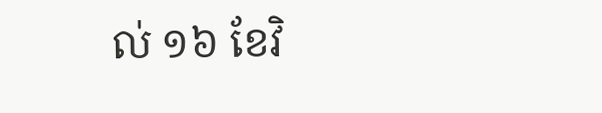ល់ ១៦ ខែវិ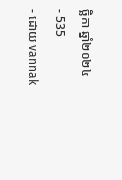ច្ឆិកា ឆ្នាំ២០២៤
- 535
- ដោយ vannak